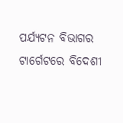ପର୍ଯ୍ୟଟନ ବିଭାଗର ଟାର୍ଗେଟରେ ବିଦେଶୀ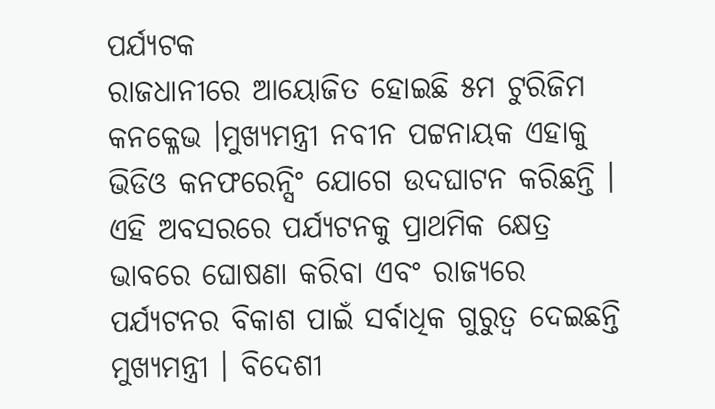ପର୍ଯ୍ୟଟକ
ରାଜଧାନୀରେ ଆୟୋଜିତ ହୋଇଛି ୫ମ ଟୁରିଜିମ କନକ୍ଳେଭ ।ମୁଖ୍ୟମନ୍ତ୍ରୀ ନବୀନ ପଟ୍ଟନାୟକ ଏହାକୁ ଭିଡିଓ କନଫରେନ୍ସିଂ ଯୋଗେ ଉଦଘାଟନ କରିଛନ୍ତି । ଏହି ଅବସରରେ ପର୍ଯ୍ୟଟନକୁ ପ୍ରାଥମିକ କ୍ଷେତ୍ର ଭାବରେ ଘୋଷଣା କରିବା ଏବଂ ରାଜ୍ୟରେ ପର୍ଯ୍ୟଟନର ବିକାଶ ପାଇଁ ସର୍ବାଧିକ ଗୁରୁତ୍ବ ଦେଇଛନ୍ତି ମୁଖ୍ୟମନ୍ତ୍ରୀ । ବିଦେଶୀ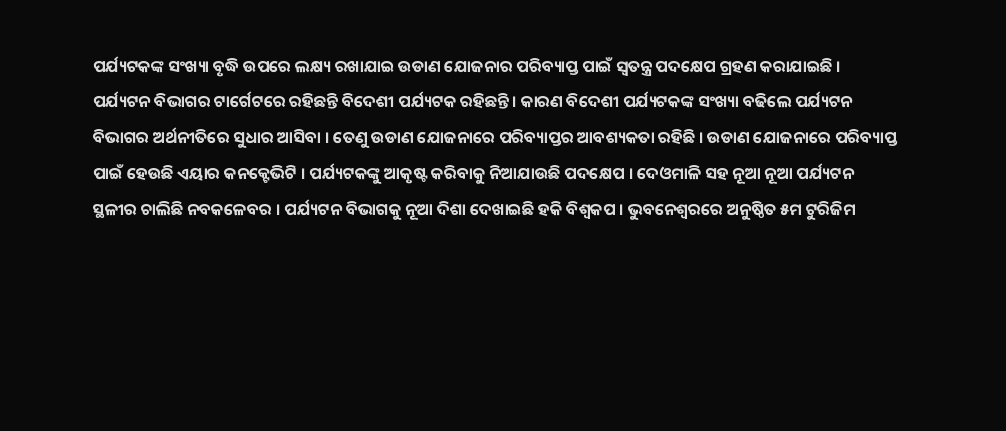ପର୍ଯ୍ୟଟକଙ୍କ ସଂଖ୍ୟା ବୃଦ୍ଧି ଉପରେ ଲକ୍ଷ୍ୟ ରଖାଯାଇ ଉଡାଣ ଯୋଜନାର ପରିବ୍ୟାପ୍ତ ପାଇଁ ସ୍ବତନ୍ତ୍ର ପଦକ୍ଷେପ ଗ୍ରହଣ କରାଯାଇଛି ।
ପର୍ଯ୍ୟଟନ ବିଭାଗର ଟାର୍ଗେଟରେ ରହିଛନ୍ତି ବିଦେଶୀ ପର୍ଯ୍ୟଟକ ରହିଛନ୍ତି । କାରଣ ବିଦେଶୀ ପର୍ଯ୍ୟଟକଙ୍କ ସଂଖ୍ୟା ବଢିଲେ ପର୍ଯ୍ୟଟନ ବିଭାଗର ଅର୍ଥନୀତିରେ ସୁଧାର ଆସିବା । ତେଣୁ ଉଡାଣ ଯୋଜନାରେ ପରିବ୍ୟାପ୍ତର ଆବଶ୍ୟକତା ରହିଛି । ଉଡାଣ ଯୋଜନାରେ ପରିବ୍ୟାପ୍ତ ପାଇଁ ହେଉଛି ଏୟାର କନକ୍ଟେଭିଟି । ପର୍ଯ୍ୟଟକଙ୍କୁ ଆକୃଷ୍ଟ କରିବାକୁ ନିଆଯାଉଛି ପଦକ୍ଷେପ । ଦେଓମାଳି ସହ ନୂଆ ନୂଆ ପର୍ଯ୍ୟଟନ ସ୍ଥଳୀର ଚାଲିଛି ନବକଳେବର । ପର୍ଯ୍ୟଟନ ବିଭାଗକୁ ନୂଆ ଦିଶା ଦେଖାଇଛି ହକି ବିଶ୍ବକପ । ଭୁବନେଶ୍ବରରେ ଅନୁଷ୍ଠିତ ୫ମ ଟୁରିଜିମ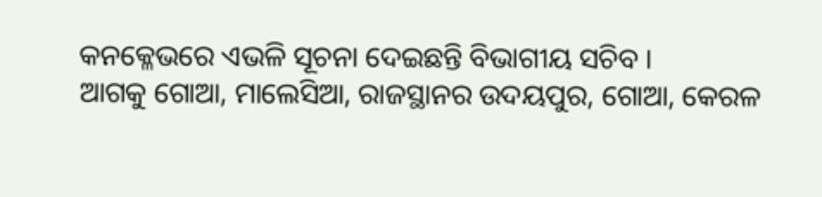କନକ୍ଳେଭରେ ଏଭଳି ସୂଚନା ଦେଇଛନ୍ତି ବିଭାଗୀୟ ସଚିବ ।
ଆଗକୁ ଗୋଆ, ମାଲେସିଆ, ରାଜସ୍ଥାନର ଉଦୟପୁର, ଗୋଆ, କେରଳ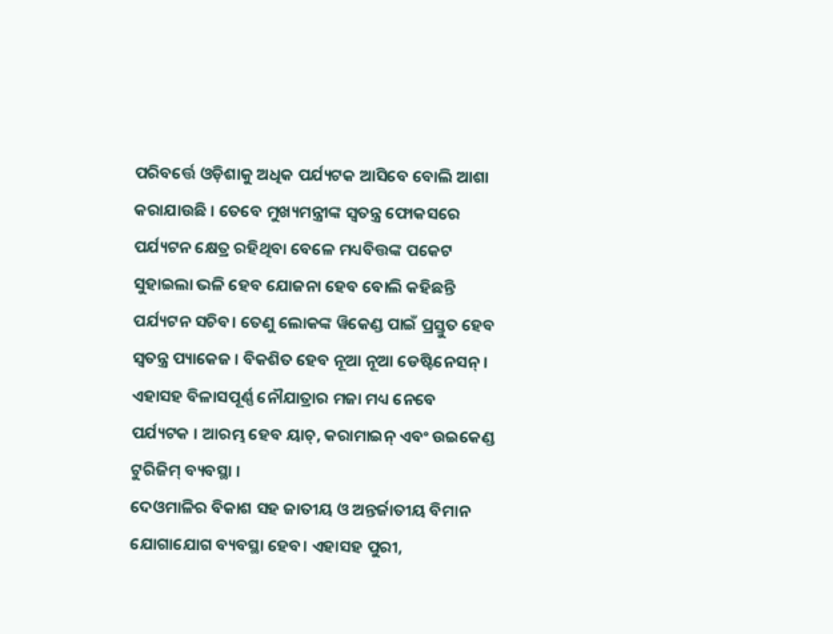ପରିବର୍ତ୍ତେ ଓଡ଼ିଶାକୁ ଅଧିକ ପର୍ଯ୍ୟଟକ ଆସିବେ ବୋଲି ଆଶା କରାଯାଉଛି । ତେବେ ମୁଖ୍ୟମନ୍ତ୍ରୀଙ୍କ ସ୍ବତନ୍ତ୍ର ଫୋକସରେ ପର୍ଯ୍ୟଟନ କ୍ଷେତ୍ର ରହିଥିବା ବେଳେ ମଧ୍ୟବିତ୍ତଙ୍କ ପକେଟ ସୁହାଇଲା ଭଳି ହେବ ଯୋଜନା ହେବ ବୋଲି କହିଛନ୍ତି ପର୍ଯ୍ୟଟନ ସଚିବ। ତେଣୁ ଲୋକଙ୍କ ୱିକେଣ୍ଡ ପାଇଁ ପ୍ରସ୍ତୁତ ହେବ ସ୍ବତନ୍ତ୍ର ପ୍ୟାକେଜ । ବିକଶିତ ହେବ ନୂଆ ନୂଆ ଡେଷ୍ଟିନେସନ୍ । ଏହାସହ ବିଳାସପୂର୍ଣ୍ଣ ନୌଯାତ୍ରାର ମଜା ମଧ୍ୟ ନେବେ ପର୍ଯ୍ୟଟକ । ଆରମ୍ଭ ହେବ ୟାଚ୍, କରାମାଇନ୍ ଏବଂ ଉଇକେଣ୍ଡ ଟୁରିଜିମ୍ ବ୍ୟବସ୍ଥା ।
ଦେଓମାଳିର ବିକାଶ ସହ ଜାତୀୟ ଓ ଅନ୍ତର୍ଜାତୀୟ ବିମାନ ଯୋଗାଯୋଗ ବ୍ୟବସ୍ଥା ହେବ। ଏହାସହ ପୁରୀ,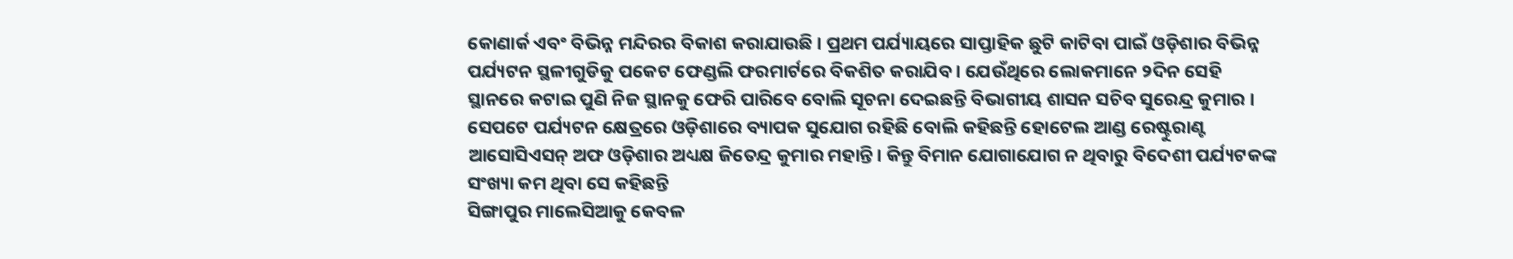କୋଣାର୍କ ଏବଂ ବିଭିନ୍ନ ମନ୍ଦିରର ବିକାଶ କରାଯାଉଛି । ପ୍ରଥମ ପର୍ଯ୍ୟାୟରେ ସାପ୍ତାହିକ ଛୁଟି କାଟିବା ପାଇଁ ଓଡ଼ିଶାର ବିଭିନ୍ନ ପର୍ଯ୍ୟଟନ ସ୍ଥଳୀଗୁଡିକୁ ପକେଟ ଫେଣ୍ଡଲି ଫରମାର୍ଟରେ ବିକଶିତ କରାଯିବ । ଯେଉଁଥିରେ ଲୋକମାନେ ୨ଦିନ ସେହି ସ୍ଥାନରେ କଟାଇ ପୁଣି ନିଜ ସ୍ଥାନକୁ ଫେରି ପାରିବେ ବୋଲି ସୂଚନା ଦେଇଛନ୍ତି ବିଭାଗୀୟ ଶାସନ ସଚିବ ସୁରେନ୍ଦ୍ର କୁମାର । ସେପଟେ ପର୍ଯ୍ୟଟନ କ୍ଷେତ୍ରରେ ଓଡ଼ିଶାରେ ବ୍ୟାପକ ସୁଯୋଗ ରହିଛି ବୋଲି କହିଛନ୍ତି ହୋଟେଲ ଆଣ୍ଡ ରେଷ୍ଟୁରାଣ୍ଟ ଆସୋସିଏସନ୍ ଅଫ ଓଡ଼ିଶାର ଅଧ୍ୟକ୍ଷ ଜିତେନ୍ଦ୍ର କୁମାର ମହାନ୍ତି। କିନ୍ତୁ ବିମାନ ଯୋଗାଯୋଗ ନ ଥିବାରୁ ବିଦେଶୀ ପର୍ଯ୍ୟଟକଙ୍କ ସଂଖ୍ୟା କମ ଥିବା ସେ କହିଛନ୍ତି
ସିଙ୍ଗାପୁର ମାଲେସିଆକୁ କେବଳ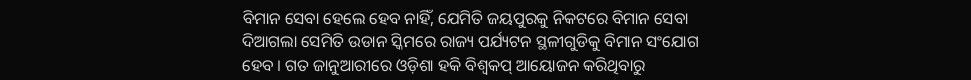ବିମାନ ସେବା ହେଲେ ହେବ ନାହିଁ, ଯେମିତି ଜୟପୁରକୁ ନିକଟରେ ବିମାନ ସେବା ଦିଆଗଲା ସେମିତି ଉଡାନ ସ୍କିମରେ ରାଜ୍ୟ ପର୍ଯ୍ୟଟନ ସ୍ଥଳୀଗୁଡିକୁ ବିମାନ ସଂଯୋଗ ହେବ । ଗତ ଜାନୁଆରୀରେ ଓଡ଼ିଶା ହକି ବିଶ୍ବକପ୍ ଆୟୋଜନ କରିଥିବାରୁ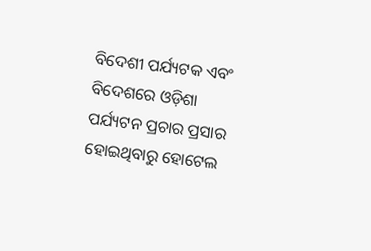ବିଦେଶୀ ପର୍ଯ୍ୟଟକ ଏବଂ ବିଦେଶରେ ଓଡ଼ିଶା ପର୍ଯ୍ୟଟନ ପ୍ରଚାର ପ୍ରସାର ହୋଇଥିବାରୁ ହୋଟେଲ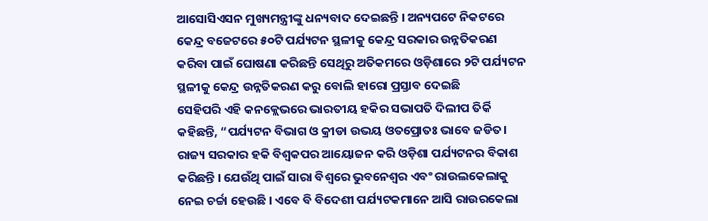ଆସୋସିଏସନ ମୁଖ୍ୟମନ୍ତ୍ରୀଙ୍କୁ ଧନ୍ୟବାଦ ଦେଇଛନ୍ତି । ଅନ୍ୟପଟେ ନିକଟରେ କେନ୍ଦ୍ର ବଜେଟରେ ୫୦ଟି ପର୍ଯ୍ୟଟନ ସ୍ଥଳୀକୁ କେନ୍ଦ୍ର ସରକାର ଉନ୍ନତିକରଣ କରିବା ପାଇଁ ଘୋଷଣା କରିଛନ୍ତି ସେଥିରୁ ଅତିକମରେ ଓଡ଼ିଶାରେ ୨ଟି ପର୍ଯ୍ୟଟନ ସ୍ଥଳୀକୁ କେନ୍ଦ୍ର ଉନ୍ନତିକରଣ କରୁ ବୋଲି ହାରୋ ପ୍ରସ୍ତାବ ଦେଇଛି
ସେହିପରି ଏହି କନକ୍ଲେଭରେ ଭାରତୀୟ ହକିର ସଭାପତି ଦିଲୀପ ତିର୍କି କହିଛନ୍ତି, “ପର୍ଯ୍ୟଟନ ବିଭାଗ ଓ କ୍ରୀଡା ଉଭୟ ଓତପ୍ରୋତଃ ଭାବେ ଜଡିତ। ରାଜ୍ୟ ସରକାର ହକି ବିଶ୍ବକପର ଆୟୋଜନ କରି ଓଡ଼ିଶା ପର୍ଯ୍ୟଟନର ବିକାଶ କରିଛନ୍ତି । ଯେଉଁଥି ପାଇଁ ସାରା ବିଶ୍ବରେ ଭୁବନେଶ୍ବର ଏବଂ ରାଉଲକେଲାକୁ ନେଇ ଚର୍ଚ୍ଚା ହେଉଛି । ଏବେ ବି ବିଦେଶୀ ପର୍ଯ୍ୟଟକମାନେ ଆସି ରାଉରକେଲା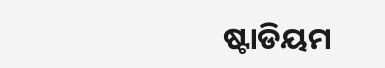ଷ୍ଟାଡିୟମ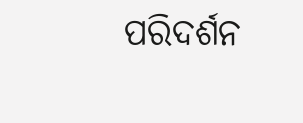ପରିଦର୍ଶନ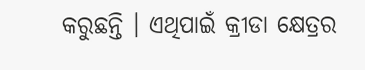କରୁଛନ୍ତି । ଏଥିପାଇଁ କ୍ରୀଡା କ୍ଷେତ୍ରର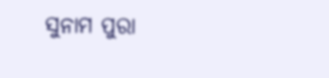ସୁନାମ ପୁରା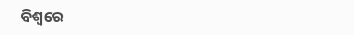ବିଶ୍ବରେ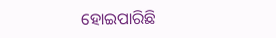ହୋଇପାରିଛି